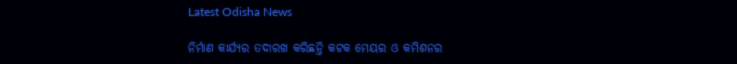Latest Odisha News

ନିର୍ମାଣ କାର୍ଯ୍ୟର ତଦାରଖ କରିଛନ୍ତି କଟକ ମେୟର ଓ କମିଶନର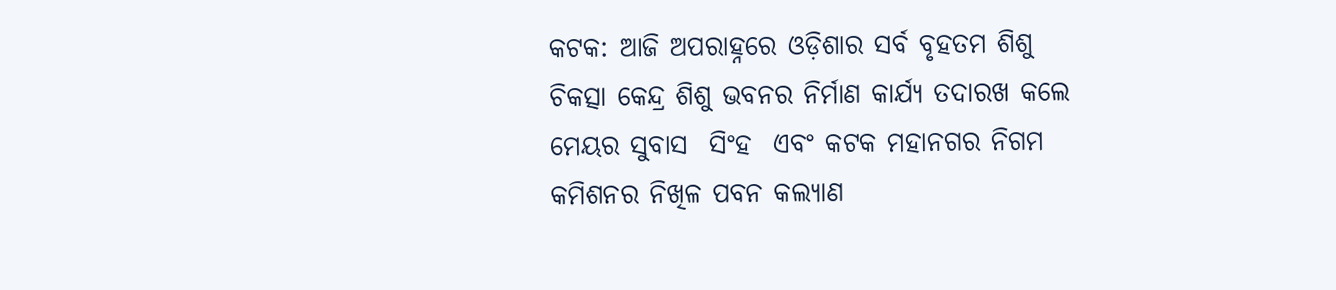କଟକ: ଆଜି ଅପରାହ୍ନରେ ଓଡ଼ିଶାର ସର୍ବ ବୃହତମ ଶିଶୁ ଚିକତ୍ସା କେନ୍ଦ୍ର ଶିଶୁ ଭବନର ନିର୍ମାଣ କାର୍ଯ୍ୟ ତଦାରଖ କଲେ ମେୟର ସୁବାସ  ସିଂହ  ଏବଂ କଟକ ମହାନଗର ନିଗମ କମିଶନର ନିଖିଳ ପବନ କଲ୍ୟାଣ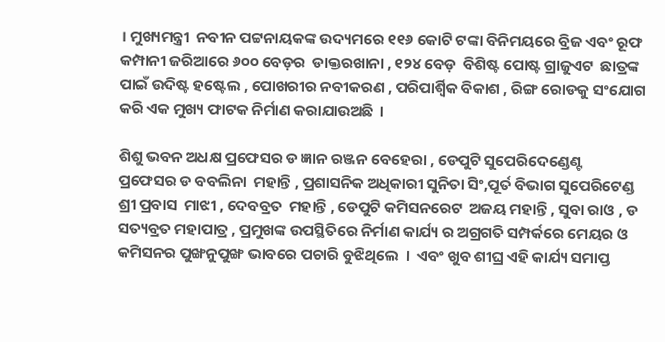। ମୁଖ୍ୟମନ୍ତ୍ରୀ  ନବୀନ ପଟ୍ଟନାୟକଙ୍କ ଉଦ୍ୟମରେ ୧୧୬ କୋଟି ଟଙ୍କା ବିନିମୟରେ ବ୍ରିଜ ଏବଂ ରୂଫ  କମ୍ପାନୀ ଜରିଆରେ ୬୦୦ ବେଡ଼ର  ଡାକ୍ତରଖାନା , ୧୨୪ ବେଡ଼  ବିଶିଷ୍ଟ ପୋଷ୍ଟ ଗ୍ରାଜୁଏଟ  ଛାତ୍ରଙ୍କ ପାଇଁ ଉଦିଷ୍ଟ ହଷ୍ଟେଲ , ପୋଖରୀର ନବୀକରଣ , ପରିପାର୍ଶ୍ଵିକ ବିକାଶ , ରିଙ୍ଗ ରୋଡକୁ ସଂଯୋଗ କରି ଏକ ମୁଖ୍ୟ ଫାଟକ ନିର୍ମାଣ କରାଯାଉଅଛି  ।

ଶିଶୁ ଭବନ ଅଧକ୍ଷ ପ୍ରଫେସର ଡ ଜ୍ଞାନ ରଞ୍ଜନ ବେହେରା , ଡେପୁଟି ସୁପେରିଦେଣ୍ଡେଣ୍ଟ  ପ୍ରଫେସର ଡ ବବଲିନା  ମହାନ୍ତି , ପ୍ରଶାସନିକ ଅଧିକାରୀ ସୁନିତା ସିଂ,ପୂର୍ତ ବିଭାଗ ସୁପେରିଟେଣ୍ଡ  ଶ୍ରୀ ପ୍ରବାସ  ମାଝୀ , ଦେବବ୍ରତ  ମହାନ୍ତି , ଡେପୁଟି କମିସନରେଟ  ଅଜୟ ମହାନ୍ତି , ସୁବା ରାଓ , ଡ ସତ୍ୟବ୍ରତ ମହାପାତ୍ର , ପ୍ରମୁଖଙ୍କ ଉପସ୍ଥିତିରେ ନିର୍ମାଣ କାର୍ଯ୍ୟ ର ଅଗ୍ରଗତି ସମ୍ପର୍କରେ ମେୟର ଓ କମିସନର ପୁଙ୍ଖନୁପୁଙ୍ଖ ଭାବରେ ପଚାରି ବୁଝିଥିଲେ  ।  ଏବଂ ଖୁବ ଶୀଘ୍ର ଏହି କାର୍ଯ୍ୟ ସମାପ୍ତ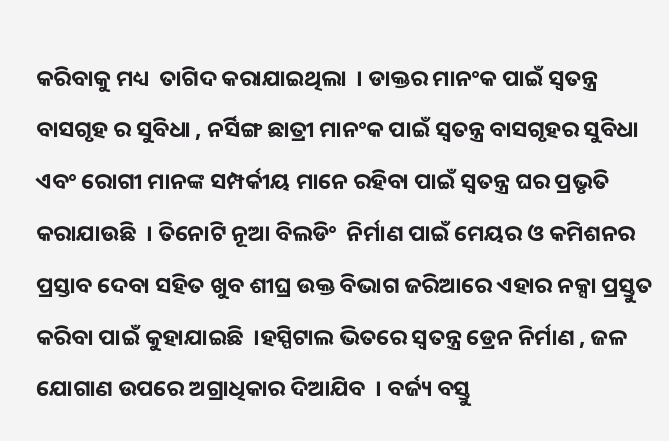କରିବାକୁ ମଧ୍ୟ  ତାଗିଦ କରାଯାଇଥିଲା  । ଡାକ୍ତର ମାନଂକ ପାଇଁ ସ୍ୱତନ୍ତ୍ର ବାସଗୃହ ର ସୁବିଧା , ନର୍ସିଙ୍ଗ ଛାତ୍ରୀ ମାନଂକ ପାଇଁ ସ୍ୱତନ୍ତ୍ର ବାସଗୃହର ସୁବିଧା ଏବଂ ରୋଗୀ ମାନଙ୍କ ସମ୍ପର୍କୀୟ ମାନେ ରହିବା ପାଇଁ ସ୍ୱତନ୍ତ୍ର ଘର ପ୍ରଭୃତି କରାଯାଉଛି  । ତିନୋଟି ନୂଆ ବିଲଡିଂ  ନିର୍ମାଣ ପାଇଁ ମେୟର ଓ କମିଶନର ପ୍ରସ୍ତାବ ଦେବା ସହିତ ଖୁବ ଶୀଘ୍ର ଉକ୍ତ ବିଭାଗ ଜରିଆରେ ଏହାର ନକ୍ସା ପ୍ରସ୍ତୁତ କରିବା ପାଇଁ କୁହାଯାଇଛି  ।ହସ୍ପିଟାଲ ଭିତରେ ସ୍ୱତନ୍ତ୍ର ଡ୍ରେନ ନିର୍ମାଣ , ଜଳ ଯୋଗାଣ ଉପରେ ଅଗ୍ରାଧିକାର ଦିଆଯିବ  । ବର୍ଜ୍ୟ ବସ୍ତୁ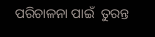ପରିଚାଳନା ପାଇଁ  ତୁରନ୍ତ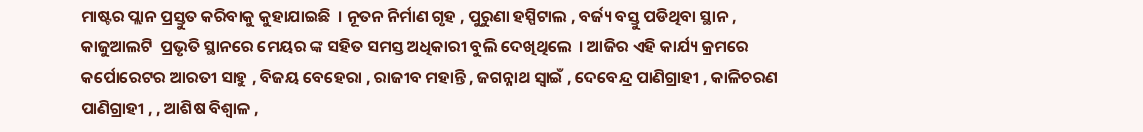ମାଷ୍ଟର ପ୍ଲାନ ପ୍ରସ୍ତୁତ କରିବାକୁ କୁହାଯାଇଛି  । ନୂତନ ନିର୍ମାଣ ଗୃହ , ପୁରୁଣା ହସ୍ପିଟାଲ , ବର୍ଜ୍ୟ ବସ୍ତୁ ପଡିଥିବା ସ୍ଥାନ , କାଜୁଆଲଟି  ପ୍ରଭୃତି ସ୍ଥାନରେ ମେୟର ଙ୍କ ସହିତ ସମସ୍ତ ଅଧିକାରୀ ବୁଲି ଦେଖିଥିଲେ  । ଆଜିର ଏହି କାର୍ଯ୍ୟ କ୍ରମରେ କର୍ପୋରେଟର ଆରତୀ ସାହୁ , ବିଜୟ ବେହେରା , ରାଜୀବ ମହାନ୍ତି , ଜଗନ୍ନାଥ ସ୍ୱାଇଁ , ଦେବେନ୍ଦ୍ର ପାଣିଗ୍ରାହୀ , କାଳିଚରଣ  ପାଣିଗ୍ରାହୀ , , ଆଶିଷ ବିଶ୍ୱାଳ ,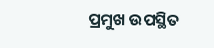ପ୍ରମୁଖ ଉପସ୍ଥିତ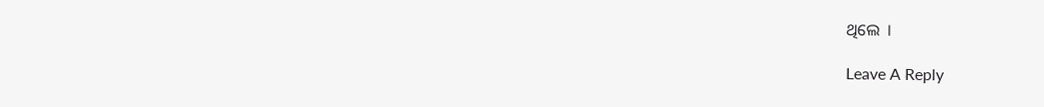ଥିଲେ  ।

Leave A Reply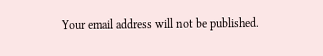Your email address will not be published.